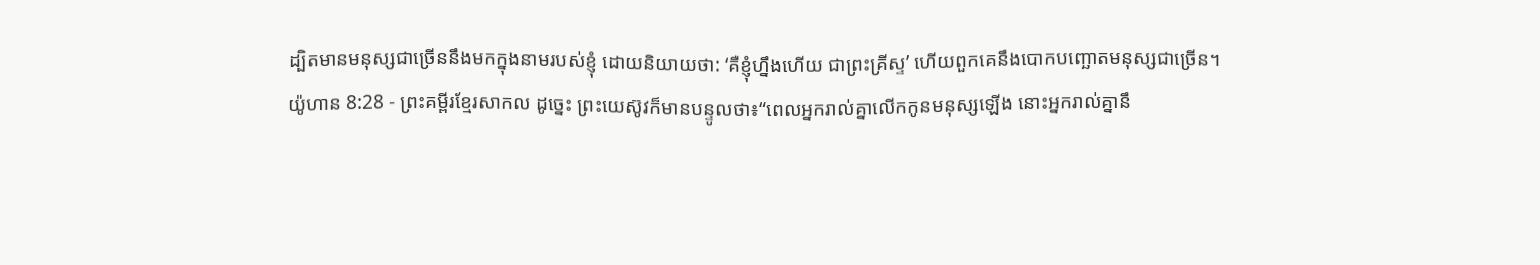ដ្បិតមានមនុស្សជាច្រើននឹងមកក្នុងនាមរបស់ខ្ញុំ ដោយនិយាយថា: ‘គឺខ្ញុំហ្នឹងហើយ ជាព្រះគ្រីស្ទ’ ហើយពួកគេនឹងបោកបញ្ឆោតមនុស្សជាច្រើន។
យ៉ូហាន 8:28 - ព្រះគម្ពីរខ្មែរសាកល ដូច្នេះ ព្រះយេស៊ូវក៏មានបន្ទូលថា៖“ពេលអ្នករាល់គ្នាលើកកូនមនុស្សឡើង នោះអ្នករាល់គ្នានឹ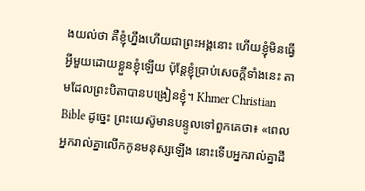ងយល់ថា គឺខ្ញុំហ្នឹងហើយជាព្រះអង្គនោះ ហើយខ្ញុំមិនធ្វើអ្វីមួយដោយខ្លួនខ្ញុំឡើយ ប៉ុន្តែខ្ញុំប្រាប់សេចក្ដីទាំងនេះ តាមដែលព្រះបិតាបានបង្រៀនខ្ញុំ។ Khmer Christian Bible ដូច្នេះ ព្រះយេស៊ូមានបន្ទូលទៅពួកគេថា៖ «ពេលអ្នករាល់គ្នាលើកកូនមនុស្សឡើង នោះទើបអ្នករាល់គ្នាដឹ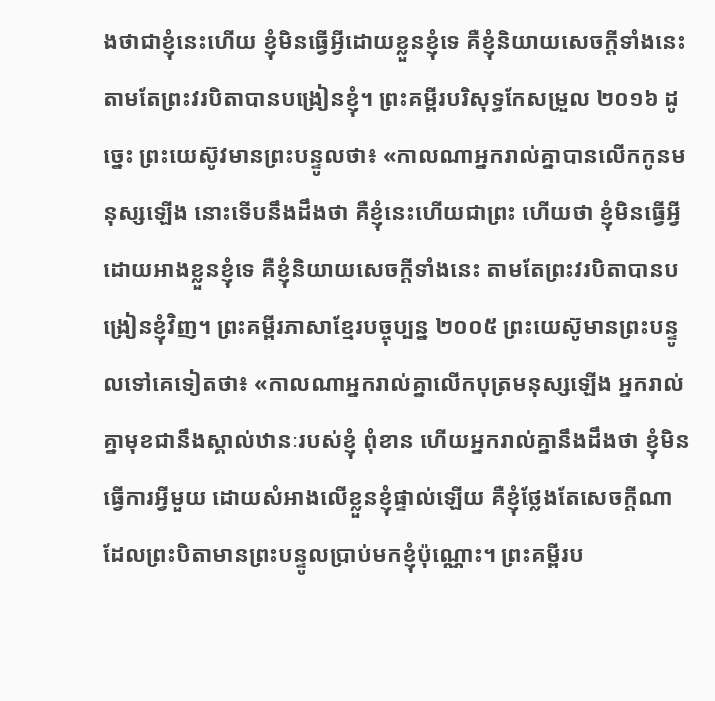ងថាជាខ្ញុំនេះហើយ ខ្ញុំមិនធ្វើអ្វីដោយខ្លួនខ្ញុំទេ គឺខ្ញុំនិយាយសេចក្ដីទាំងនេះតាមតែព្រះវរបិតាបានបង្រៀនខ្ញុំ។ ព្រះគម្ពីរបរិសុទ្ធកែសម្រួល ២០១៦ ដូច្នេះ ព្រះយេស៊ូវមានព្រះបន្ទូលថា៖ «កាលណាអ្នករាល់គ្នាបានលើកកូនមនុស្សឡើង នោះទើបនឹងដឹងថា គឺខ្ញុំនេះហើយជាព្រះ ហើយថា ខ្ញុំមិនធ្វើអ្វីដោយអាងខ្លួនខ្ញុំទេ គឺខ្ញុំនិយាយសេចក្តីទាំងនេះ តាមតែព្រះវរបិតាបានបង្រៀនខ្ញុំវិញ។ ព្រះគម្ពីរភាសាខ្មែរបច្ចុប្បន្ន ២០០៥ ព្រះយេស៊ូមានព្រះបន្ទូលទៅគេទៀតថា៖ «កាលណាអ្នករាល់គ្នាលើកបុត្រមនុស្សឡើង អ្នករាល់គ្នាមុខជានឹងស្គាល់ឋានៈរបស់ខ្ញុំ ពុំខាន ហើយអ្នករាល់គ្នានឹងដឹងថា ខ្ញុំមិនធ្វើការអ្វីមួយ ដោយសំអាងលើខ្លួនខ្ញុំផ្ទាល់ឡើយ គឺខ្ញុំថ្លែងតែសេចក្ដីណាដែលព្រះបិតាមានព្រះបន្ទូលប្រាប់មកខ្ញុំប៉ុណ្ណោះ។ ព្រះគម្ពីរប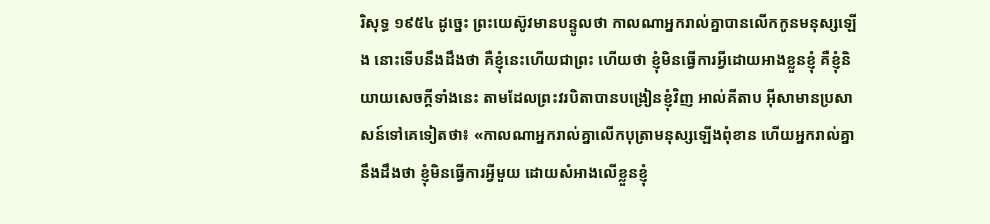រិសុទ្ធ ១៩៥៤ ដូច្នេះ ព្រះយេស៊ូវមានបន្ទូលថា កាលណាអ្នករាល់គ្នាបានលើកកូនមនុស្សឡើង នោះទើបនឹងដឹងថា គឺខ្ញុំនេះហើយជាព្រះ ហើយថា ខ្ញុំមិនធ្វើការអ្វីដោយអាងខ្លួនខ្ញុំ គឺខ្ញុំនិយាយសេចក្ដីទាំងនេះ តាមដែលព្រះវរបិតាបានបង្រៀនខ្ញុំវិញ អាល់គីតាប អ៊ីសាមានប្រសាសន៍ទៅគេទៀតថា៖ «កាលណាអ្នករាល់គ្នាលើកបុត្រាមនុស្សឡើងពុំខាន ហើយអ្នករាល់គ្នានឹងដឹងថា ខ្ញុំមិនធ្វើការអ្វីមួយ ដោយសំអាងលើខ្លួនខ្ញុំ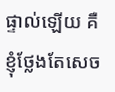ផ្ទាល់ឡើយ គឺខ្ញុំថ្លែងតែសេច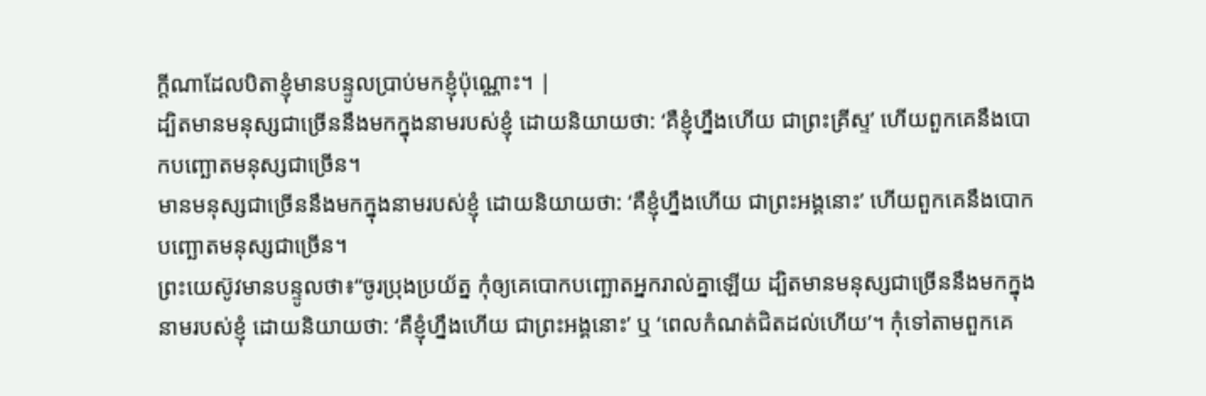ក្ដីណាដែលបិតាខ្ញុំមានបន្ទូលប្រាប់មកខ្ញុំប៉ុណ្ណោះ។ |
ដ្បិតមានមនុស្សជាច្រើននឹងមកក្នុងនាមរបស់ខ្ញុំ ដោយនិយាយថា: ‘គឺខ្ញុំហ្នឹងហើយ ជាព្រះគ្រីស្ទ’ ហើយពួកគេនឹងបោកបញ្ឆោតមនុស្សជាច្រើន។
មានមនុស្សជាច្រើននឹងមកក្នុងនាមរបស់ខ្ញុំ ដោយនិយាយថា: ‘គឺខ្ញុំហ្នឹងហើយ ជាព្រះអង្គនោះ’ ហើយពួកគេនឹងបោកបញ្ឆោតមនុស្សជាច្រើន។
ព្រះយេស៊ូវមានបន្ទូលថា៖“ចូរប្រុងប្រយ័ត្ន កុំឲ្យគេបោកបញ្ឆោតអ្នករាល់គ្នាឡើយ ដ្បិតមានមនុស្សជាច្រើននឹងមកក្នុងនាមរបស់ខ្ញុំ ដោយនិយាយថា: ‘គឺខ្ញុំហ្នឹងហើយ ជាព្រះអង្គនោះ’ ឬ ‘ពេលកំណត់ជិតដល់ហើយ’។ កុំទៅតាមពួកគេ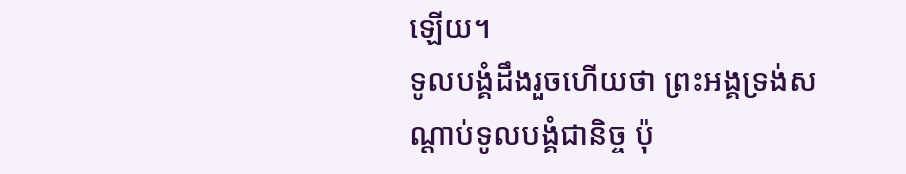ឡើយ។
ទូលបង្គំដឹងរួចហើយថា ព្រះអង្គទ្រង់សណ្ដាប់ទូលបង្គំជានិច្ច ប៉ុ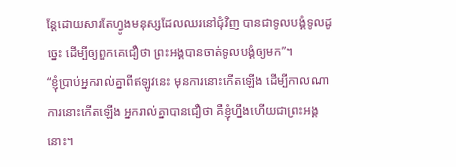ន្តែដោយសារតែហ្វូងមនុស្សដែលឈរនៅជុំវិញ បានជាទូលបង្គំទូលដូច្នេះ ដើម្បីឲ្យពួកគេជឿថា ព្រះអង្គបានចាត់ទូលបង្គំឲ្យមក”។
“ខ្ញុំប្រាប់អ្នករាល់គ្នាពីឥឡូវនេះ មុនការនោះកើតឡើង ដើម្បីកាលណាការនោះកើតឡើង អ្នករាល់គ្នាបានជឿថា គឺខ្ញុំហ្នឹងហើយជាព្រះអង្គនោះ។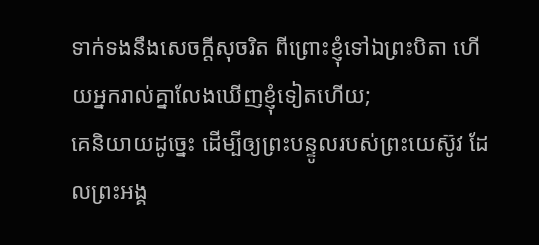ទាក់ទងនឹងសេចក្ដីសុចរិត ពីព្រោះខ្ញុំទៅឯព្រះបិតា ហើយអ្នករាល់គ្នាលែងឃើញខ្ញុំទៀតហើយ;
គេនិយាយដូច្នេះ ដើម្បីឲ្យព្រះបន្ទូលរបស់ព្រះយេស៊ូវ ដែលព្រះអង្គ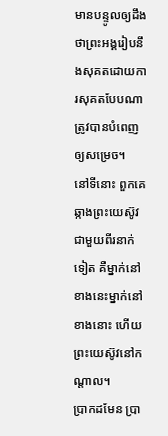មានបន្ទូលឲ្យដឹងថាព្រះអង្គរៀបនឹងសុគតដោយការសុគតបែបណា ត្រូវបានបំពេញឲ្យសម្រេច។
នៅទីនោះ ពួកគេឆ្កាងព្រះយេស៊ូវជាមួយពីរនាក់ទៀត គឺម្នាក់នៅខាងនេះម្នាក់នៅខាងនោះ ហើយព្រះយេស៊ូវនៅកណ្ដាល។
ប្រាកដមែន ប្រា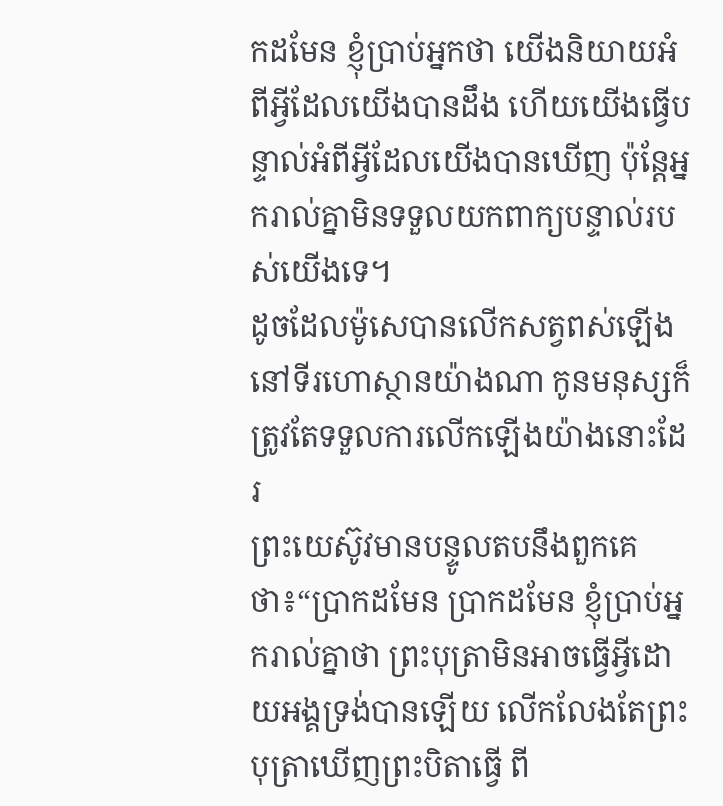កដមែន ខ្ញុំប្រាប់អ្នកថា យើងនិយាយអំពីអ្វីដែលយើងបានដឹង ហើយយើងធ្វើបន្ទាល់អំពីអ្វីដែលយើងបានឃើញ ប៉ុន្តែអ្នករាល់គ្នាមិនទទួលយកពាក្យបន្ទាល់របស់យើងទេ។
ដូចដែលម៉ូសេបានលើកសត្វពស់ឡើងនៅទីរហោស្ថានយ៉ាងណា កូនមនុស្សក៏ត្រូវតែទទួលការលើកឡើងយ៉ាងនោះដែរ
ព្រះយេស៊ូវមានបន្ទូលតបនឹងពួកគេថា៖“ប្រាកដមែន ប្រាកដមែន ខ្ញុំប្រាប់អ្នករាល់គ្នាថា ព្រះបុត្រាមិនអាចធ្វើអ្វីដោយអង្គទ្រង់បានឡើយ លើកលែងតែព្រះបុត្រាឃើញព្រះបិតាធ្វើ ពី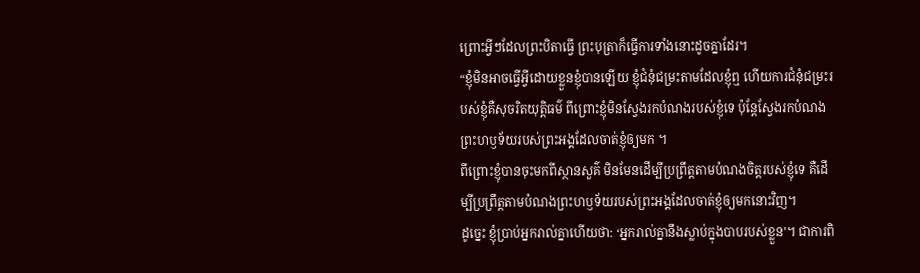ព្រោះអ្វីៗដែលព្រះបិតាធ្វើ ព្រះបុត្រាក៏ធ្វើការទាំងនោះដូចគ្នាដែរ។
“ខ្ញុំមិនអាចធ្វើអ្វីដោយខ្លួនខ្ញុំបានឡើយ ខ្ញុំជំនុំជម្រះតាមដែលខ្ញុំឮ ហើយការជំនុំជម្រះរបស់ខ្ញុំគឺសុចរិតយុត្តិធម៌ ពីព្រោះខ្ញុំមិនស្វែងរកបំណងរបស់ខ្ញុំទេ ប៉ុន្តែស្វែងរកបំណងព្រះហឫទ័យរបស់ព្រះអង្គដែលចាត់ខ្ញុំឲ្យមក ។
ពីព្រោះខ្ញុំបានចុះមកពីស្ថានសួគ៌ មិនមែនដើម្បីប្រព្រឹត្តតាមបំណងចិត្តរបស់ខ្ញុំទេ គឺដើម្បីប្រព្រឹត្តតាមបំណងព្រះហឫទ័យរបស់ព្រះអង្គដែលចាត់ខ្ញុំឲ្យមកនោះវិញ។
ដូច្នេះ ខ្ញុំប្រាប់អ្នករាល់គ្នាហើយថា: ‘អ្នករាល់គ្នានឹងស្លាប់ក្នុងបាបរបស់ខ្លួន’។ ជាការពិ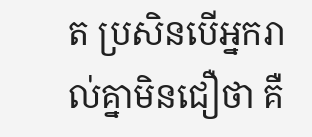ត ប្រសិនបើអ្នករាល់គ្នាមិនជឿថា គឺ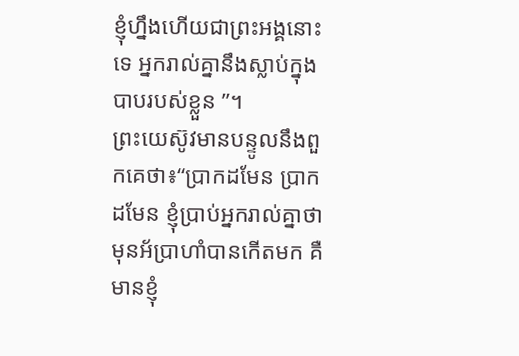ខ្ញុំហ្នឹងហើយជាព្រះអង្គនោះទេ អ្នករាល់គ្នានឹងស្លាប់ក្នុងបាបរបស់ខ្លួន ”។
ព្រះយេស៊ូវមានបន្ទូលនឹងពួកគេថា៖“ប្រាកដមែន ប្រាកដមែន ខ្ញុំប្រាប់អ្នករាល់គ្នាថា មុនអ័ប្រាហាំបានកើតមក គឺមានខ្ញុំ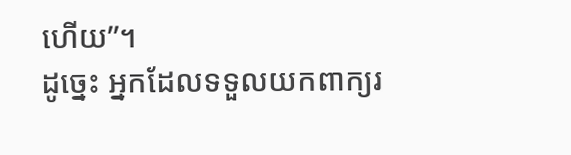ហើយ”។
ដូច្នេះ អ្នកដែលទទួលយកពាក្យរ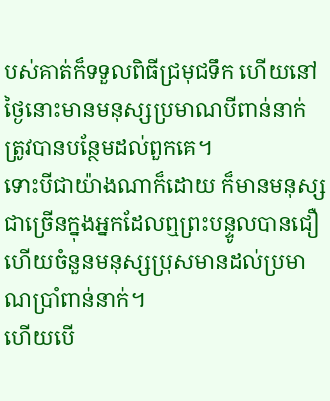បស់គាត់ក៏ទទួលពិធីជ្រមុជទឹក ហើយនៅថ្ងៃនោះមានមនុស្សប្រមាណបីពាន់នាក់ត្រូវបានបន្ថែមដល់ពួកគេ។
ទោះបីជាយ៉ាងណាក៏ដោយ ក៏មានមនុស្សជាច្រើនក្នុងអ្នកដែលឮព្រះបន្ទូលបានជឿ ហើយចំនួនមនុស្សប្រុសមានដល់ប្រមាណប្រាំពាន់នាក់។
ហើយបើ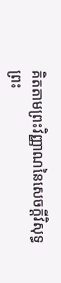គិតតាមព្រះវិញ្ញាណនៃសេចក្ដីវិសុទ្ធ ព្រះ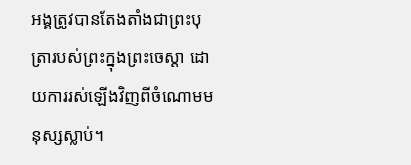អង្គត្រូវបានតែងតាំងជាព្រះបុត្រារបស់ព្រះក្នុងព្រះចេស្ដា ដោយការរស់ឡើងវិញពីចំណោមមនុស្សស្លាប់។